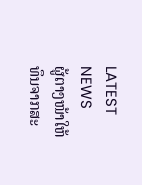LATEST NEWS
ຜູ້ຕາງໜ້າໃຫ້ທຶນຈາກສະ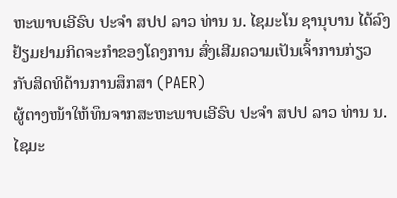ຫະພາບເອີຣົບ ປະຈໍາ ສປປ ລາວ ທ່ານ ນ. ໄຊມະໂນ ຊານຸບານ ໄດ້ລົງຢ້ຽມຢາມກິດຈະກໍາຂອງໂຄງການ ສົ່ງເສີມຄວາມເປັນເຈົ້າການກ່ຽວກັບສິດທິດ້ານການສຶກສາ (PAER)
ຜູ້ຕາງໜ້າໃຫ້ທຶນຈາກສະຫະພາບເອີຣົບ ປະຈໍາ ສປປ ລາວ ທ່ານ ນ. ໄຊມະ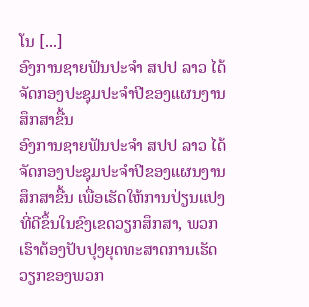ໂນ [...]
ອົງການຊາຍຟັນປະຈຳ ສປປ ລາວ ໄດ້ຈັດກອງປະຊຸມປະຈຳປີຂອງແຜນງານສຶກສາຂື້ນ
ອົງການຊາຍຟັນປະຈຳ ສປປ ລາວ ໄດ້ຈັດກອງປະຊຸມປະຈຳປີຂອງແຜນງານສຶກສາຂື້ນ ເພື່ອເຮັດໃຫ້ການປ່ຽນແປງທີ່ດີຂຶ້ນໃນຂົງເຂດວຽກສຶກສາ, ພວກເຮົາຕ້ອງປັບປຸງຍຸດທະສາດການເຮັດວຽກຂອງພວກ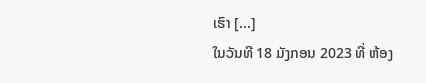ເຮົາ [...]
ໃນວັນທີ 18 ມັງກອນ 2023 ທີ່ ຫ້ອງ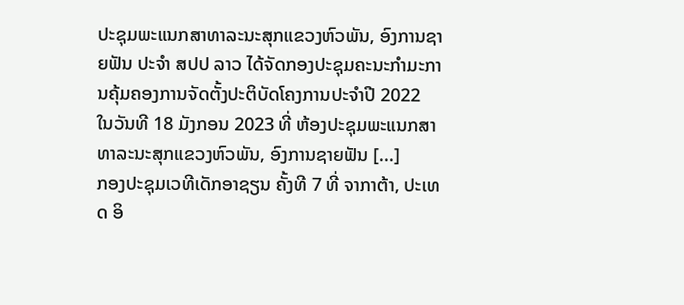ປະຊຸມພະແນກສາທາລະນະສຸກແຂວງຫົວພັນ, ອົງການຊາຍຟັນ ປະຈຳ ສປປ ລາວ ໄດ້ຈັດກອງປະຊຸມຄະນະກຳມະການຄຸ້ມຄອງການຈັດຕັ້ງປະຕິບັດໂຄງການປະຈຳປີ 2022
ໃນວັນທີ 18 ມັງກອນ 2023 ທີ່ ຫ້ອງປະຊຸມພະແນກສາທາລະນະສຸກແຂວງຫົວພັນ, ອົງການຊາຍຟັນ [...]
ກອງປະຊຸມເວທີເດັກອາຊຽນ ຄັ້ງທີ 7 ທີ່ ຈາກາຕ້າ, ປະເທດ ອິ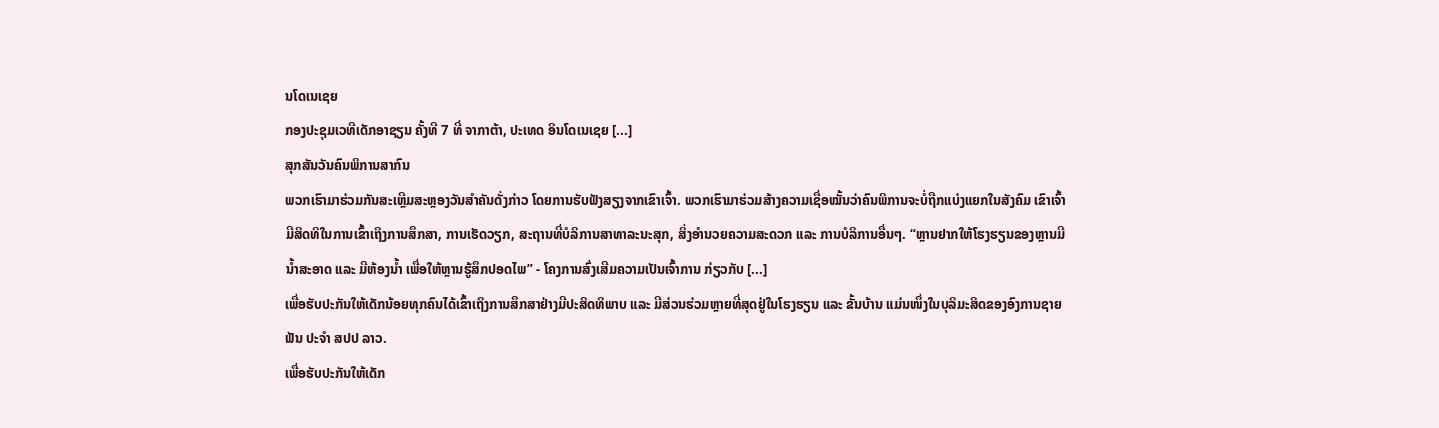ນໂດເນເຊຍ
ກອງປະຊຸມເວທີເດັກອາຊຽນ ຄັ້ງທີ 7 ທີ່ ຈາກາຕ້າ, ປະເທດ ອິນໂດເນເຊຍ [...]
ສຸກສັນວັນຄົນພິການສາກົນ
ພວກເຮົາມາຮ່ວມກັນສະເຫຼີມສະຫຼອງວັນສຳຄັນດັ່ງກ່າວ ໂດຍການຮັບຟັງສຽງຈາກເຂົາເຈົ້າ. ພວກເຮົາມາຮ່ວມສ້າງຄວາມເຊື່ອໝັ້ນວ່າຄົນພິການຈະບໍ່ຖືກແບ່ງແຍກໃນສັງຄົມ ເຂົາເຈົ້າມີສິດທິໃນການເຂົ້າເຖິງການສຶກສາ, ການເຮັດວຽກ, ສະຖານທີ່ບໍລິການສາທາລະນະສຸກ, ສິ່ງອຳນວຍຄວາມສະດວກ ແລະ ການບໍລິການອື່ນໆ. “ຫຼານຢາກໃຫ້ໂຮງຮຽນຂອງຫຼານມີນ້ຳສະອາດ ແລະ ມີຫ້ອງນ້ຳ ເພື່ອໃຫ້ຫຼານຮູ້ສຶກປອດໄພ” - ໂຄງການສົ່ງເສີມຄວາມເປັນເຈົ້າການ ກ່ຽວກັບ [...]
ເພື່ອຮັບປະກັນໃຫ້ເດັກນ້ອຍທຸກຄົນໄດ້ເຂົ້າເຖິງການສຶກສາຢ່າງມີປະສິດທິພາບ ແລະ ມີສ່ວນຮ່ວມຫຼາຍທີ່ສຸດຢູ່ໃນໂຮງຮຽນ ແລະ ຂັ້ນບ້ານ ແມ່ນໜຶ່ງໃນບຸລິມະສິດຂອງອົງການຊາຍຟັນ ປະຈຳ ສປປ ລາວ.
ເພື່ອຮັບປະກັນໃຫ້ເດັກ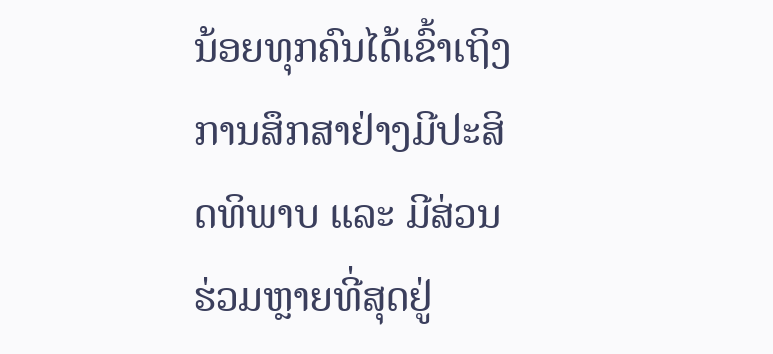ນ້ອຍທຸກຄົນໄດ້ເຂົ້າເຖິງການສຶກສາຢ່າງມີປະສິດທິພາບ ແລະ ມີສ່ວນຮ່ວມຫຼາຍທີ່ສຸດຢູ່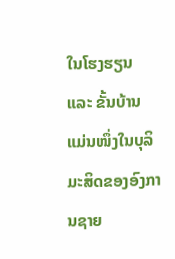ໃນໂຮງຮຽນ ແລະ ຂັ້ນບ້ານ ແມ່ນໜຶ່ງໃນບຸລິມະສິດຂອງອົງການຊາຍ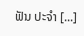ຟັນ ປະຈຳ [...]